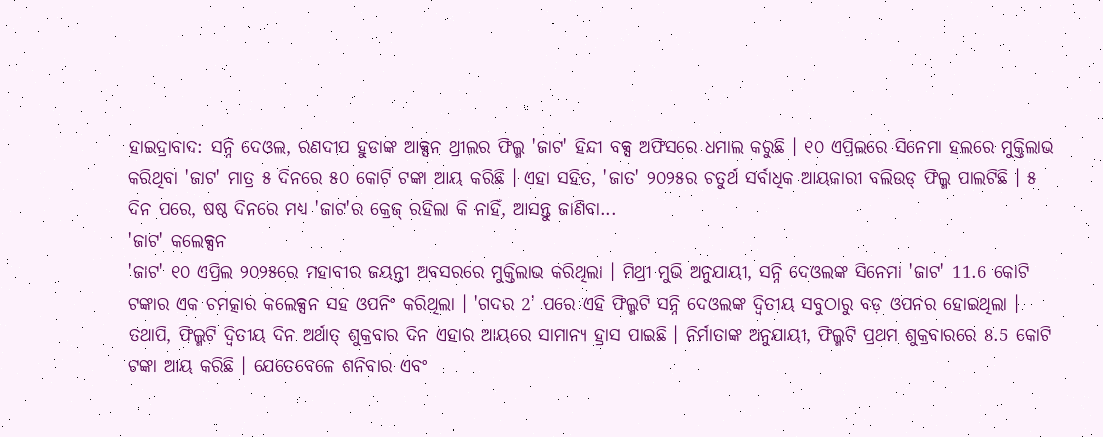ହାଇଦ୍ରାବାଦ: ସନ୍ନି ଦେଓଲ, ରଣଦୀପ ହୁଡାଙ୍କ ଆକ୍ସନ ଥ୍ରୀଲର ଫିଲ୍ମ 'ଜାଟ' ହିନ୍ଦୀ ବକ୍ସ ଅଫିସରେ ଧମାଲ କରୁଛି । ୧୦ ଏପ୍ରିଲରେ ସିନେମା ହଲରେ ମୁକ୍ତିଲାଭ କରିଥିବା 'ଜାଟ' ମାତ୍ର ୫ ଦିନରେ ୫୦ କୋଟି ଟଙ୍କା ଆୟ କରିଛି । ଏହା ସହିତ, 'ଜାତ' ୨୦୨୫ର ଚତୁର୍ଥ ସର୍ବାଧିକ ଆୟକାରୀ ବଲିଉଡ୍ ଫିଲ୍ମ ପାଲଟିଛି । ୫ ଦିନ ପରେ, ଷଷ୍ଠ ଦିନରେ ମଧ୍ୟ 'ଜାଟ'ର କ୍ରେଜ୍ ରହିଲା କି ନାହିଁ, ଆସନ୍ତୁ ଜାଣିବା...
'ଜାଟ' କଲେକ୍ସନ
'ଜାଟ' ୧୦ ଏପ୍ରିଲ ୨୦୨୫ରେ ମହାବୀର ଜୟନ୍ତୀ ଅବସରରେ ମୁକ୍ତିଲାଭ କରିଥିଲା । ମିଥ୍ରୀ ମୁଭି ଅନୁଯାୟୀ, ସନ୍ନି ଦେଓଲଙ୍କ ସିନେମା 'ଜାଟ' 11.6 କୋଟି ଟଙ୍କାର ଏକ ଚମତ୍କାର କଲେକ୍ସନ ସହ ଓପନିଂ କରିଥିଲା । 'ଗଦର 2' ପରେ ଏହି ଫିଲ୍ମଟି ସନ୍ନି ଦେଓଲଙ୍କ ଦ୍ୱିତୀୟ ସବୁଠାରୁ ବଡ଼ ଓପନର ହୋଇଥିଲା । ତଥାପି, ଫିଲ୍ମଟି ଦ୍ୱିତୀୟ ଦିନ ଅର୍ଥାତ୍ ଶୁକ୍ରବାର ଦିନ ଏହାର ଆୟରେ ସାମାନ୍ୟ ହ୍ରାସ ପାଇଛି । ନିର୍ମାତାଙ୍କ ଅନୁଯାୟୀ, ଫିଲ୍ମଟି ପ୍ରଥମ ଶୁକ୍ରବାରରେ 8.5 କୋଟି ଟଙ୍କା ଆୟ କରିଛି । ଯେତେବେଳେ ଶନିବାର ଏବଂ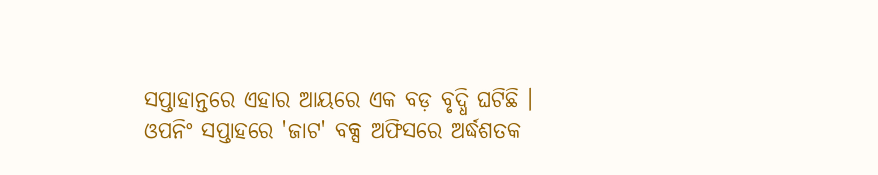ସପ୍ତାହାନ୍ତରେ ଏହାର ଆୟରେ ଏକ ବଡ଼ ବୃଦ୍ଧି ଘଟିଛି ।
ଓପନିଂ ସପ୍ତାହରେ 'ଜାଟ' ବକ୍ସ ଅଫିସରେ ଅର୍ଦ୍ଧଶତକ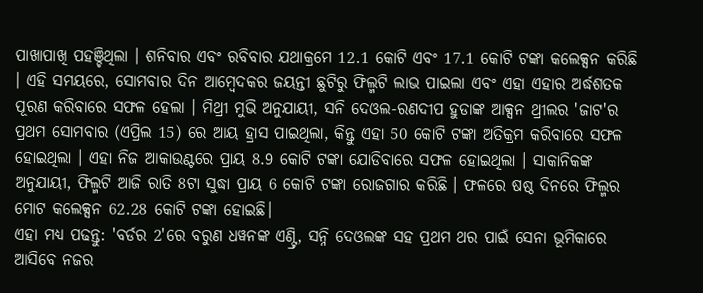ପାଖାପାଖି ପହଞ୍ଚିଥିଲା । ଶନିବାର ଏବଂ ରବିବାର ଯଥାକ୍ରମେ 12.1 କୋଟି ଏବଂ 17.1 କୋଟି ଟଙ୍କା କଲେକ୍ସନ କରିଛି । ଏହି ସମୟରେ, ସୋମବାର ଦିନ ଆମ୍ବେଦକର ଜୟନ୍ତୀ ଛୁଟିରୁ ଫିଲ୍ମଟି ଲାଭ ପାଇଲା ଏବଂ ଏହା ଏହାର ଅର୍ଦ୍ଧଶତକ ପୂରଣ କରିବାରେ ସଫଳ ହେଲା । ମିଥ୍ରୀ ମୁଭି ଅନୁଯାୟୀ, ସନି ଦେଓଲ-ରଣଦୀପ ହୁଡାଙ୍କ ଆକ୍ସନ ଥ୍ରୀଲର 'ଜାଟ'ର ପ୍ରଥମ ସୋମବାର (ଏପ୍ରିଲ 15) ରେ ଆୟ ହ୍ରାସ ପାଇଥିଲା, କିନ୍ତୁ ଏହା 50 କୋଟି ଟଙ୍କା ଅତିକ୍ରମ କରିବାରେ ସଫଳ ହୋଇଥିଲା । ଏହା ନିଜ ଆକାଉଣ୍ଟରେ ପ୍ରାୟ 8.9 କୋଟି ଟଙ୍କା ଯୋଡିବାରେ ସଫଳ ହୋଇଥିଲା । ସାକାନିକଙ୍କ ଅନୁଯାୟୀ, ଫିଲ୍ମଟି ଆଜି ରାତି 8ଟା ସୁଦ୍ଧା ପ୍ରାୟ 6 କୋଟି ଟଙ୍କା ରୋଜଗାର କରିଛି । ଫଳରେ ଷଷ୍ଠ ଦିନରେ ଫିଲ୍ମର ମୋଟ କଲେକ୍ସନ 62.28 କୋଟି ଟଙ୍କା ହୋଇଛି।
ଏହା ମଧ୍ୟ ପଢନ୍ତୁ: 'ବର୍ଡର 2'ରେ ବରୁଣ ଧୱନଙ୍କ ଏଣ୍ଟ୍ରି, ସନ୍ନି ଦେଓଲଙ୍କ ସହ ପ୍ରଥମ ଥର ପାଇଁ ସେନା ଭୂମିକାରେ ଆସିବେ ନଜର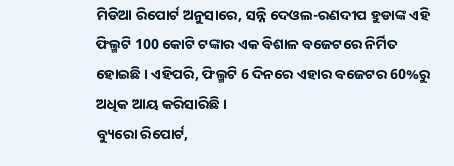ମିଡିଆ ରିପୋର୍ଟ ଅନୁସାରେ, ସନ୍ନି ଦେଓଲ-ରଣଦୀପ ହୁଡାଙ୍କ ଏହି ଫିଲ୍ମଟି 100 କୋଟି ଟଙ୍କାର ଏକ ବିଶାଳ ବଜେଟରେ ନିର୍ମିତ ହୋଇଛି । ଏହିପରି, ଫିଲ୍ମଟି 6 ଦିନରେ ଏହାର ବଜେଟର 60%ରୁ ଅଧିକ ଆୟ କରିସାରିଛି ।
ବ୍ୟୁରୋ ରିପୋର୍ଟ,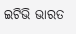ଇଟିଭି ଭାରତ